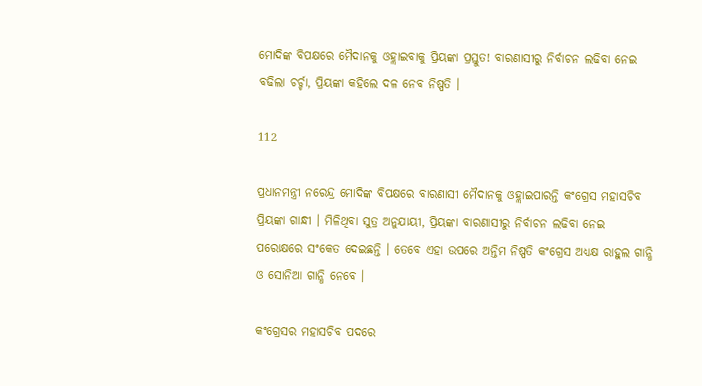ମୋଦିଙ୍କ ବିପକ୍ଷରେ ମୈଦାନକୁ ଓହ୍ଲାଇବାକୁ ପ୍ରିୟଙ୍କା ପ୍ରସ୍ତୁତ! ବାରଣାସୀରୁ ନିର୍ବାଚନ ଲଢିବା ନେଇ ବଢିଲା ଚର୍ଚ୍ଚା, ପ୍ରିୟଙ୍କା କହିଲେ ଦଳ ନେବ ନିଷ୍ପତି ।

112

ପ୍ରଧାନମନ୍ତ୍ରୀ ନରେନ୍ଦ୍ର ମୋଦିଙ୍କ ବିପକ୍ଷରେ ବାରଣାସୀ ମୈଦାନକୁ ଓହ୍ଲାଇପାରନ୍ତି କଂଗ୍ରେସ ମହାସଚିବ ପ୍ରିୟଙ୍କା ଗାନ୍ଧୀ । ମିଳିଥିବା ସୁତ୍ର ଅନୁଯାୟୀ, ପ୍ରିୟଙ୍କା ବାରଣାସୀରୁ ନିର୍ବାଚନ ଲଢିବା ନେଇ ପରୋକ୍ଷରେ ସଂକେତ ଦେଇଛନ୍ତି । ତେବେ ଏହା ଉପରେ ଅନ୍ତିମ ନିଷ୍ପତି କଂଗ୍ରେସ ଅଧ୍ୟକ୍ଷ ରାହୁଲ ଗାନ୍ଧି ଓ ସୋନିଆ ଗାନ୍ଧି ନେବେ ।

କଂଗ୍ରେସର ମହାସଚିବ ପଦରେ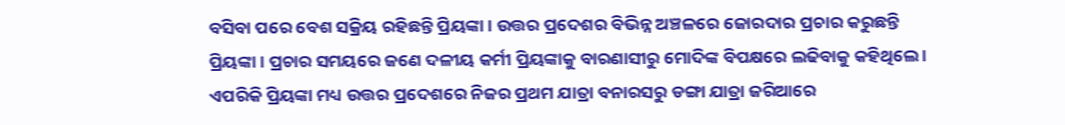ବସିବା ପରେ ବେଶ ସକ୍ରିୟ ରହିଛନ୍ତି ପ୍ରିୟଙ୍କା । ଉତ୍ତର ପ୍ରଦେଶର ବିଭିନ୍ନ ଅଞ୍ଚଳରେ ଜୋରଦାର ପ୍ରଚାର କରୁଛନ୍ତି ପ୍ରିୟଙ୍କା । ପ୍ରଚାର ସମୟରେ ଜଣେ ଦଳୀୟ କର୍ମୀ ପ୍ରିୟଙ୍କାକୁ ବାରଣାସୀରୁ ମୋଦିଙ୍କ ବିପକ୍ଷରେ ଲଢିବାକୁ କହିଥିଲେ । ଏପରିକି ପ୍ରିୟଙ୍କା ମଧ୍ୟ ଉତ୍ତର ପ୍ରଦେଶରେ ନିଜର ପ୍ରଥମ ଯାତ୍ରା ବନାରସରୁ ଡଙ୍ଗା ଯାତ୍ରା ଜରିଆରେ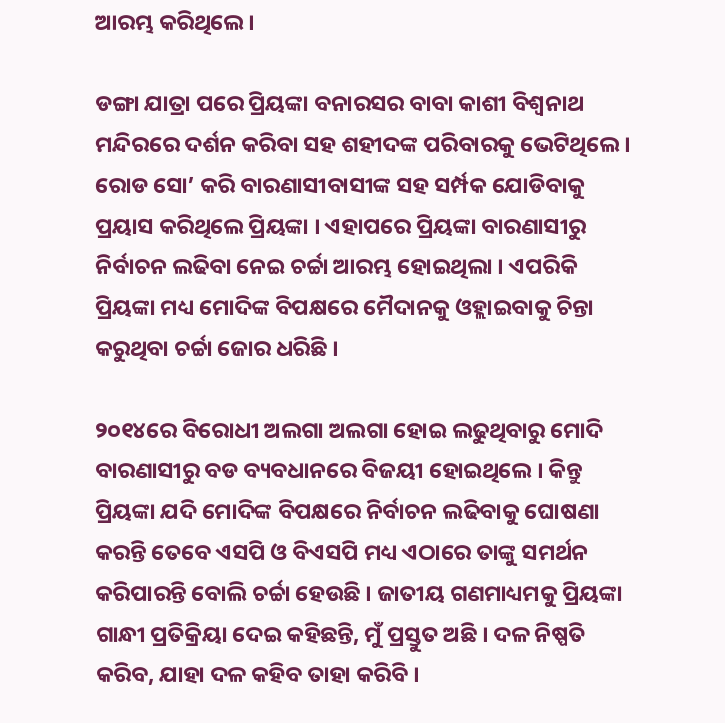ଆରମ୍ଭ କରିଥିଲେ ।

ଡଙ୍ଗା ଯାତ୍ରା ପରେ ପ୍ରିୟଙ୍କା ବନାରସର ବାବା କାଶୀ ବିଶ୍ୱନାଥ ମନ୍ଦିରରେ ଦର୍ଶନ କରିବା ସହ ଶହୀଦଙ୍କ ପରିବାରକୁ ଭେଟିଥିଲେ । ରୋଡ ସୋ’ କରି ବାରଣାସୀବାସୀଙ୍କ ସହ ସର୍ମ୍ପକ ଯୋଡିବାକୁ ପ୍ରୟାସ କରିଥିଲେ ପ୍ରିୟଙ୍କା । ଏହାପରେ ପ୍ରିୟଙ୍କା ବାରଣାସୀରୁ ନିର୍ବାଚନ ଲଢିବା ନେଇ ଚର୍ଚ୍ଚା ଆରମ୍ଭ ହୋଇଥିଲା । ଏପରିକି ପ୍ରିୟଙ୍କା ମଧ୍ୟ ମୋଦିଙ୍କ ବିପକ୍ଷରେ ମୈଦାନକୁ ଓହ୍ଲାଇବାକୁ ଚିନ୍ତା କରୁଥିବା ଚର୍ଚ୍ଚା ଜୋର ଧରିଛି ।

୨୦୧୪ରେ ବିରୋଧୀ ଅଲଗା ଅଲଗା ହୋଇ ଲଢୁଥିବାରୁ ମୋଦି ବାରଣାସୀରୁ ବଡ ବ୍ୟବଧାନରେ ବିଜୟୀ ହୋଇଥିଲେ । କିନ୍ତୁ ପ୍ରିୟଙ୍କା ଯଦି ମୋଦିଙ୍କ ବିପକ୍ଷରେ ନିର୍ବାଚନ ଲଢିବାକୁ ଘୋଷଣା କରନ୍ତି ତେବେ ଏସପି ଓ ବିଏସପି ମଧ୍ୟ ଏଠାରେ ତାଙ୍କୁ ସମର୍ଥନ କରିପାରନ୍ତି ବୋଲି ଚର୍ଚ୍ଚା ହେଉଛି । ଜାତୀୟ ଗଣମାଧ୍ୟମକୁ ପ୍ରିୟଙ୍କା ଗାନ୍ଧୀ ପ୍ରତିକ୍ରିୟା ଦେଇ କହିଛନ୍ତି, ମୁଁ ପ୍ରସ୍ତୁତ ଅଛି । ଦଳ ନିଷ୍ପତି କରିବ, ଯାହା ଦଳ କହିବ ତାହା କରିବି ।